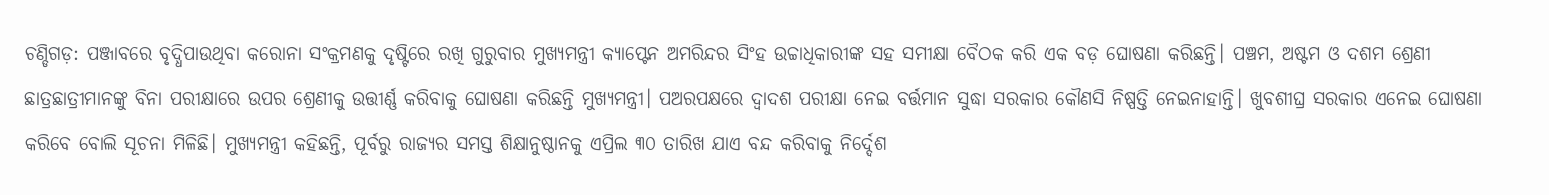ଚଣ୍ଡିଗଡ଼: ପଞ୍ଜାବରେ ବୃଦ୍ଧିପାଉଥିବା କରୋନା ସଂକ୍ରମଣକୁ ଦୃଷ୍ଟିରେ ରଖି ଗୁରୁବାର ମୁଖ୍ୟମନ୍ତ୍ରୀ କ୍ୟାପ୍ଟେନ ଅମରିନ୍ଦର ସିଂହ ଉଚ୍ଚାଧିକାରୀଙ୍କ ସହ ସମୀକ୍ଷା ବୈଠକ କରି ଏକ ବଡ଼ ଘୋଷଣା କରିଛନ୍ତି। ପଞ୍ଚମ, ଅଷ୍ଟମ ଓ ଦଶମ ଶ୍ରେଣୀ ଛାତ୍ରଛାତ୍ରୀମାନଙ୍କୁ ବିନା ପରୀକ୍ଷାରେ ଉପର ଶ୍ରେଣୀକୁ ଉତ୍ତୀର୍ଣ୍ଣ କରିବାକୁ ଘୋଷଣା କରିଛନ୍ତି ମୁଖ୍ୟମନ୍ତ୍ରୀ। ପଅରପକ୍ଷରେ ଦ୍ୱାଦଶ ପରୀକ୍ଷା ନେଇ ବର୍ତ୍ତମାନ ସୁଦ୍ଧା ସରକାର କୌଣସି ନିଷ୍ପତ୍ତି ନେଇନାହାନ୍ତି। ଖୁବଶୀଘ୍ର ସରକାର ଏନେଇ ଘୋଷଣା କରିବେ ବୋଲି ସୂଚନା ମିଳିଛି। ମୁଖ୍ୟମନ୍ତ୍ରୀ କହିଛନ୍ତି, ପୂର୍ବରୁ ରାଜ୍ୟର ସମସ୍ତ ଶିକ୍ଷାନୁଷ୍ଠାନକୁ ଏପ୍ରିଲ ୩୦ ତାରିଖ ଯାଏ ବନ୍ଦ କରିବାକୁ ନିର୍ଦ୍ଦେଶ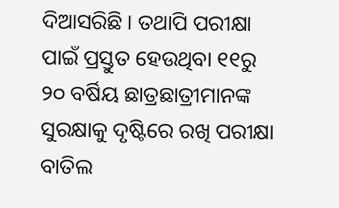ଦିଆସରିଛି। ତଥାପି ପରୀକ୍ଷା ପାଇଁ ପ୍ରସ୍ତୁତ ହେଉଥିବା ୧୧ରୁ ୨୦ ବର୍ଷିୟ ଛାତ୍ରଛାତ୍ରୀମାନଙ୍କ ସୁରକ୍ଷାକୁ ଦୃଷ୍ଟିରେ ରଖି ପରୀକ୍ଷା ବାତିଲ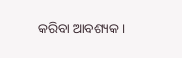କରିବା ଆବଶ୍ୟକ।